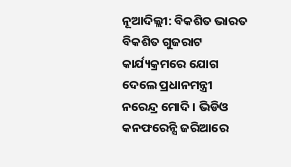ନୂଆଦିଲ୍ଲୀ: ବିକଶିତ ଭାରତ ବିକଶିତ ଗୁଜରାଟ କାର୍ଯ୍ୟକ୍ରମରେ ଯୋଗ ଦେଲେ ପ୍ରଧାନମନ୍ତ୍ରୀ ନରେନ୍ଦ୍ର ମୋଦି । ଭିଡିଓ କନଫରେନ୍ସି ଜରିଆରେ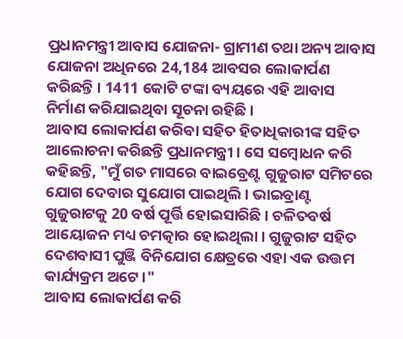ପ୍ରଧାନମନ୍ତ୍ରୀ ଆବାସ ଯୋଜନା- ଗ୍ରାମୀଣ ତଥା ଅନ୍ୟ ଆବାସ ଯୋଜନା ଅଧିନରେ 24,184 ଆବସର ଲୋକାର୍ପଣ କରିଛନ୍ତି । 1411 କୋଟି ଟଙ୍କା ବ୍ୟୟରେ ଏହି ଆବାସ ନିର୍ମାଣ କରିଯାଇଥିବା ସୂଚନା ରହିଛି ।
ଆବାସ ଲୋକାର୍ପଣ କରିବା ସହିତ ହିତାଧିକାରୀଙ୍କ ସହିତ ଆଲୋଚନା କରିଛନ୍ତି ପ୍ରଧାନମନ୍ତ୍ରୀ । ସେ ସମ୍ବୋଧନ କରି କହିଛନ୍ତି, "ମୁଁ ଗତ ମାସରେ ବାଇବ୍ରେଣ୍ଟ ଗୁଜୁରାଟ ସମିଟରେ ଯୋଗ ଦେବାର ସୁଯୋଗ ପାଇଥିଲି । ଭାଇବ୍ରାଣ୍ଟ ଗୁଜୁରାଟକୁ 20 ବର୍ଷ ପୂର୍ତ୍ତି ହୋଇସାରିଛି । ଚଳିତବର୍ଷ ଆୟୋଜନ ମଧ୍ୟ ଚମତ୍କାର ହୋଇଥିଲା । ଗୁଜୁରାଟ ସହିତ ଦେଶବାସୀ ପୁଞ୍ଜି ବିନିଯୋଗ କ୍ଷେତ୍ରରେ ଏହା ଏକ ଉତ୍ତମ କାର୍ଯ୍ୟକ୍ରମ ଅଟେ ।"
ଆବାସ ଲୋକାର୍ପଣ କରି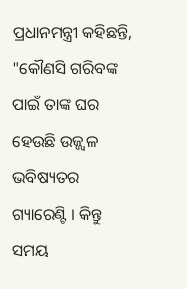ପ୍ରଧାନମନ୍ତ୍ରୀ କହିଛନ୍ତି, "କୌଣସି ଗରିବଙ୍କ ପାଇଁ ତାଙ୍କ ଘର ହେଉଛି ଉଜ୍ଜ୍ବଳ ଭବିଷ୍ୟତର ଗ୍ୟାରେଣ୍ଟି । କିନ୍ତୁ ସମୟ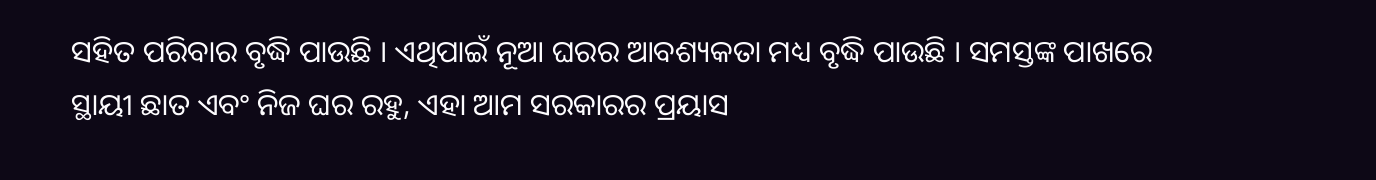ସହିତ ପରିବାର ବୃଦ୍ଧି ପାଉଛି । ଏଥିପାଇଁ ନୂଆ ଘରର ଆବଶ୍ୟକତା ମଧ୍ୟ ବୃଦ୍ଧି ପାଉଛି । ସମସ୍ତଙ୍କ ପାଖରେ ସ୍ଥାୟୀ ଛାତ ଏବଂ ନିଜ ଘର ରହୁ, ଏହା ଆମ ସରକାରର ପ୍ରୟାସ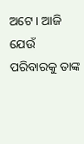ଅଟେ । ଆଜି ଯେଉଁ ପରିବାରକୁ ତାଙ୍କ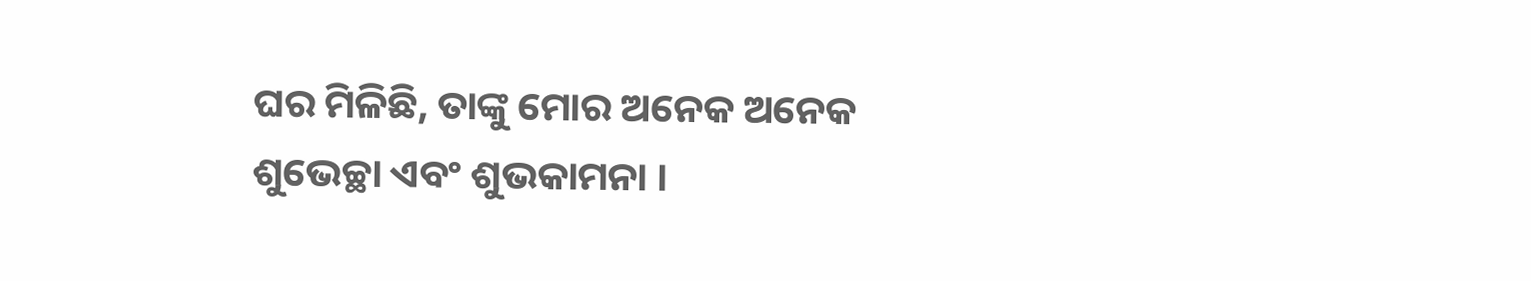ଘର ମିଳିଛି, ତାଙ୍କୁ ମୋର ଅନେକ ଅନେକ ଶୁଭେଚ୍ଛା ଏବଂ ଶୁଭକାମନା ।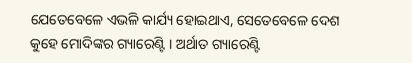ଯେତେବେଳେ ଏଭଳି କାର୍ଯ୍ୟ ହୋଇଥାଏ, ସେତେବେଳେ ଦେଶ କୁହେ ମୋଦିଙ୍କର ଗ୍ୟାରେଣ୍ଟି । ଅର୍ଥାତ ଗ୍ୟାରେଣ୍ଟି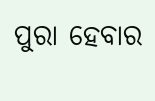ପୁରା ହେବାର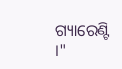ଗ୍ୟାରେଣ୍ଟି ।"